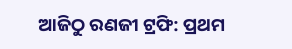ଆଜିଠୁ ରଣଜୀ ଟ୍ରଫି: ପ୍ରଥମ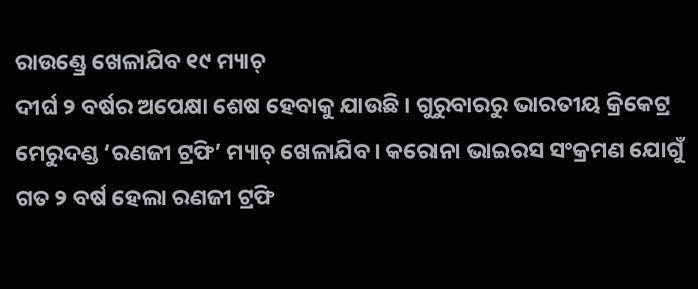ରାଉଣ୍ଡ୍ରେ ଖେଳାଯିବ ୧୯ ମ୍ୟାଚ୍
ଦୀର୍ଘ ୨ ବର୍ଷର ଅପେକ୍ଷା ଶେଷ ହେବାକୁ ଯାଉଛି । ଗୁରୁବାରରୁ ଭାରତୀୟ କ୍ରିକେଟ୍ର ମେରୁଦଣ୍ଡ ‘ରଣଜୀ ଟ୍ରଫି’ ମ୍ୟାଚ୍ ଖେଳାଯିବ। କରୋନା ଭାଇରସ ସଂକ୍ରମଣ ଯୋଗୁଁ ଗତ ୨ ବର୍ଷ ହେଲା ରଣଜୀ ଟ୍ରଫି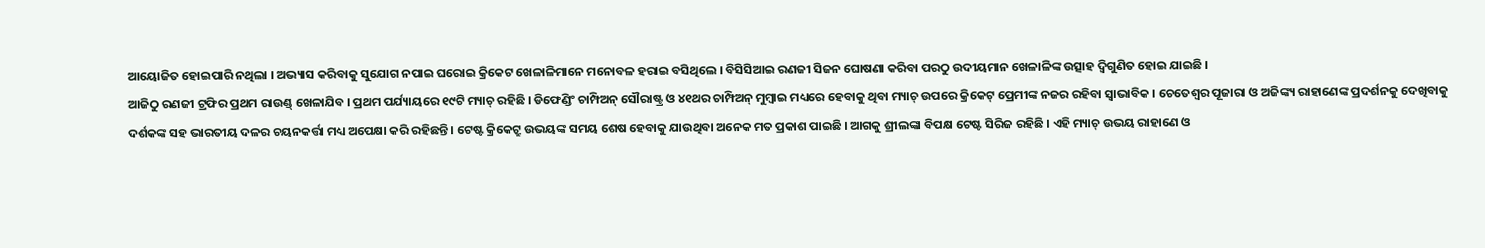ଆୟୋଜିତ ହୋଇପାରି ନଥିଲା । ଅଭ୍ୟାସ କରିବାକୁ ସୁଯୋଗ ନପାଇ ଘରୋଇ କ୍ରିକେଟ ଖେଳାଳିମାନେ ମନୋବଳ ହରାଇ ବସିଥିଲେ । ବିସିସିଆଇ ରଣଜୀ ସିଜନ ଘୋଷଣା କରିବା ପରଠୁ ଉଦୀୟମାନ ଖେଳାଳିଙ୍କ ଉତ୍ସାହ ଦ୍ୱିଗୁଣିତ ହୋଇ ଯାଇଛି ।
ଆଜିଠୁ ରଣଜୀ ଟ୍ରଫିର ପ୍ରଥମ ରାଉଣ୍ଡ୍ ଖେଳାଯିବ । ପ୍ରଥମ ପର୍ଯ୍ୟାୟରେ ୧୯ଟି ମ୍ୟାଚ୍ ରହିଛି । ଡିଫେଣ୍ଡିଂ ଚାମ୍ପିଅନ୍ ସୌରାଷ୍ଟ୍ର ଓ ୪୧ଥର ଚାମ୍ପିଅନ୍ ମୁମ୍ବାଇ ମଧ୍ୟରେ ହେବାକୁ ଥିବା ମ୍ୟାଚ୍ ଉପରେ କ୍ରିକେଟ୍ ପ୍ରେମୀଙ୍କ ନଜର ରହିବା ସ୍ୱାଭାବିକ । ଚେତେଶ୍ୱର ପୂଜାରା ଓ ଅଜିଙ୍କ୍ୟ ରାହାଣେଙ୍କ ପ୍ରଦର୍ଶନକୁ ଦେଖିବାକୁ ଦର୍ଶକଙ୍କ ସହ ଭାରତୀୟ ଦଳର ଚୟନକର୍ତ୍ତା ମଧ୍ୟ ଅପେକ୍ଷା କରି ରହିଛନ୍ତି । ଟେଷ୍ଟ କ୍ରିକେଟ୍ରୁ ଉଭୟଙ୍କ ସମୟ ଶେଷ ହେବାକୁ ଯାଉଥିବା ଅନେକ ମତ ପ୍ରକାଶ ପାଇଛି । ଆଗକୁ ଶ୍ରୀଲଙ୍କା ବିପକ୍ଷ ଟେଷ୍ଟ ସିରିଜ ରହିଛି । ଏହି ମ୍ୟାଚ୍ ଉଭୟ ରାହାଣେ ଓ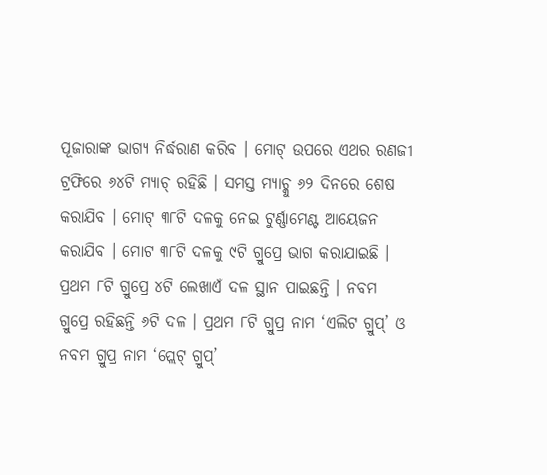ପୂଜାରାଙ୍କ ଭାଗ୍ୟ ନିର୍ଦ୍ଧରାଣ କରିବ । ମୋଟ୍ ଉପରେ ଏଥର ରଣଜୀ ଟ୍ରଫିରେ ୬୪ଟି ମ୍ୟାଚ୍ ରହିଛି । ସମସ୍ତ ମ୍ୟାଚ୍କୁ ୬୨ ଦିନରେ ଶେଷ କରାଯିବ । ମୋଟ୍ ୩୮ଟି ଦଳକୁ ନେଇ ଟୁର୍ଣ୍ଣାମେଣ୍ଟ ଆୟେଜନ କରାଯିବ । ମୋଟ ୩୮ଟି ଦଳକୁ ୯ଟି ଗ୍ରୁପ୍ରେ ଭାଗ କରାଯାଇଛି । ପ୍ରଥମ ୮ଟି ଗ୍ରୁପ୍ରେ ୪ଟି ଲେଖାଏଁ ଦଳ ସ୍ଥାନ ପାଇଛନ୍ତି । ନବମ ଗ୍ରୁପ୍ରେ ରହିଛନ୍ତି ୬ଟି ଦଳ । ପ୍ରଥମ ୮ଟି ଗ୍ରୁପ୍ର ନାମ ‘ଏଲିଟ ଗ୍ରୁପ୍’ ଓ ନବମ ଗ୍ରୁପ୍ର ନାମ ‘ପ୍ଲେଟ୍ ଗ୍ରୁପ୍’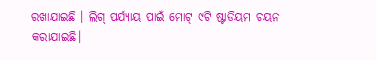ରଖାଯାଇଛି । ଲିଗ୍ ପର୍ଯ୍ୟାୟ ପାଇଁ ମୋଟ୍ ୯ଟି ଷ୍ଟାଡିୟମ ଚୟନ କରାଯାଇଛି।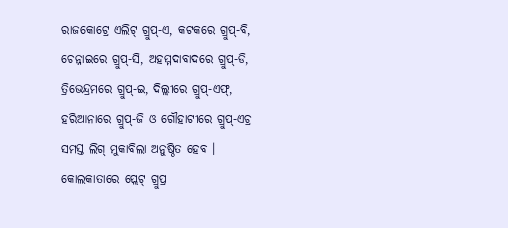ରାଜକୋଟ୍ରେ ଏଲିଟ୍ ଗ୍ରୁପ୍-ଏ, କଟକରେ ଗ୍ରୁପ୍-ବି, ଚେନ୍ନାଇରେ ଗ୍ରୁପ୍-ସି, ଅହମ୍ମଦାବାଦରେ ଗ୍ରୁପ୍-ଡି, ତ୍ରିଭେନ୍ଦ୍ରମରେ ଗ୍ରୁପ୍-ଇ, ଦିଲ୍ଲୀରେ ଗ୍ରୁପ୍-ଏଫ୍, ହରିଆନାରେ ଗ୍ରୁପ୍-ଜି ଓ ଗୌହାଟୀରେ ଗ୍ରୁପ୍-ଏଚ୍ର ସମସ୍ତ ଲିଗ୍ ମୁକାବିଲା ଅନୁଷ୍ଠିତ ହେବ । କୋଲକାତାରେ ପ୍ଲେଟ୍ ଗ୍ରୁପ୍ର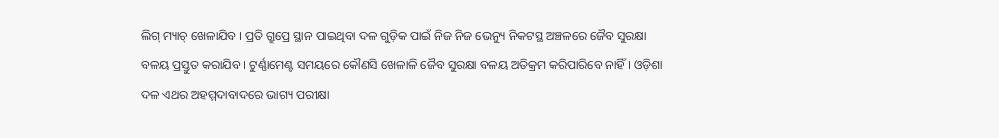ଲିଗ୍ ମ୍ୟାଚ୍ ଖେଳାଯିବ । ପ୍ରତି ଗ୍ରୁପ୍ରେ ସ୍ଥାନ ପାଇଥିବା ଦଳ ଗୁଡ଼ିକ ପାଇଁ ନିଜ ନିଜ ଭେନ୍ୟୁ ନିକଟସ୍ଥ ଅଞ୍ଚଳରେ ଜୈବ ସୁରକ୍ଷା ବଳୟ ପ୍ରସ୍ତୁତ କରାଯିବ । ଟୁର୍ଣ୍ଣାମେଣ୍ଟ ସମୟରେ କୌଣସି ଖେଳାଳି ଜୈବ ସୁରକ୍ଷା ବଳୟ ଅତିକ୍ରମ କରିପାରିବେ ନାହିଁ । ଓଡ଼ିଶା ଦଳ ଏଥର ଅହମ୍ମଦାବାଦରେ ଭାଗ୍ୟ ପରୀକ୍ଷା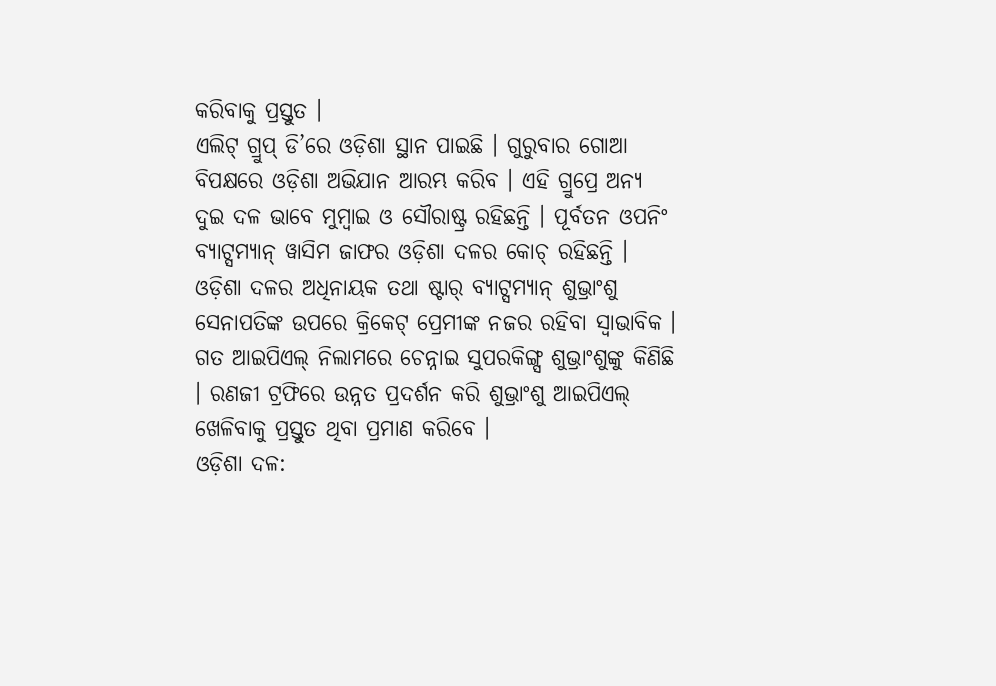କରିବାକୁ ପ୍ରସ୍ତୁତ ।
ଏଲିଟ୍ ଗ୍ରୁପ୍ ଡି’ରେ ଓଡ଼ିଶା ସ୍ଥାନ ପାଇଛି । ଗୁରୁବାର ଗୋଆ ବିପକ୍ଷରେ ଓଡ଼ିଶା ଅଭିଯାନ ଆରମ୍ଭ କରିବ । ଏହି ଗ୍ରୁପ୍ରେ ଅନ୍ୟ ଦୁଇ ଦଳ ଭାବେ ମୁମ୍ବାଇ ଓ ସୌରାଷ୍ଟ୍ର ରହିଛନ୍ତି । ପୂର୍ବତନ ଓପନିଂ ବ୍ୟାଟ୍ସମ୍ୟାନ୍ ୱାସିମ ଜାଫର ଓଡ଼ିଶା ଦଳର କୋଚ୍ ରହିଛନ୍ତି । ଓଡ଼ିଶା ଦଳର ଅଧିନାୟକ ତଥା ଷ୍ଟାର୍ ବ୍ୟାଟ୍ସମ୍ୟାନ୍ ଶୁଭ୍ରାଂଶୁ ସେନାପତିଙ୍କ ଉପରେ କ୍ରିକେଟ୍ ପ୍ରେମୀଙ୍କ ନଜର ରହିବା ସ୍ୱାଭାବିକ । ଗତ ଆଇପିଏଲ୍ ନିଲାମରେ ଚେନ୍ନାଇ ସୁପରକିଙ୍ଗ୍ସ ଶୁଭ୍ରାଂଶୁଙ୍କୁ କିଣିଛି । ରଣଜୀ ଟ୍ରଫିରେ ଉନ୍ନତ ପ୍ରଦର୍ଶନ କରି ଶୁଭ୍ରାଂଶୁ ଆଇପିଏଲ୍ ଖେଳିବାକୁ ପ୍ରସ୍ତୁତ ଥିବା ପ୍ରମାଣ କରିବେ ।
ଓଡ଼ିଶା ଦଳ: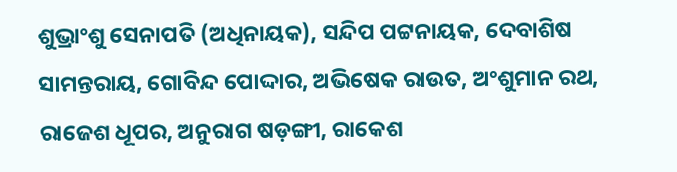ଶୁଭ୍ରାଂଶୁ ସେନାପତି (ଅଧିନାୟକ), ସନ୍ଦିପ ପଟ୍ଟନାୟକ, ଦେବାଶିଷ ସାମନ୍ତରାୟ, ଗୋବିନ୍ଦ ପୋଦ୍ଦାର, ଅଭିଷେକ ରାଉତ, ଅଂଶୁମାନ ରଥ, ରାଜେଶ ଧୂପର, ଅନୁରାଗ ଷଡ଼ଙ୍ଗୀ, ରାକେଶ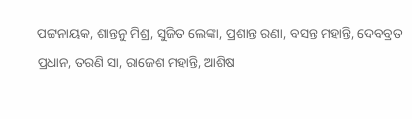ପଟ୍ଟନାୟକ, ଶାନ୍ତନୁ ମିଶ୍ର, ସୁଜିତ ଲେଙ୍କା, ପ୍ରଶାନ୍ତ ରଣା, ବସନ୍ତ ମହାନ୍ତି, ଦେବବ୍ରତ ପ୍ରଧାନ, ତରଣି ସା, ରାଜେଶ ମହାନ୍ତି, ଆଶିଷ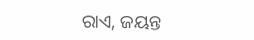ରାଏ, ଜୟନ୍ତ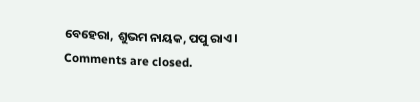ବେହେରା, ଶୁଭମ ନାୟକ, ପପୁ ରାଏ ।
Comments are closed.